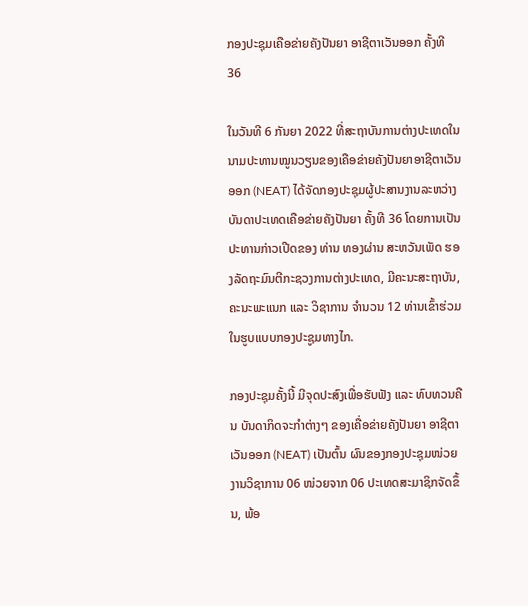ກອງປະຊຸມເຄືອຂ່າຍຄັງປັນຍາ ອາຊີຕາເວັນອອກ ຄັ້ງທີ 36

ໃນວັນທີ 6 ກັນຍາ 2022 ທີ່ສະຖາບັນການຕ່າງປະເທດໃນນາມປະທານໝູນວຽນຂອງເຄືອຂ່າຍຄັງປັນຍາອາຊີຕາເວັນອອກ (NEAT) ໄດ້ຈັດກອງປະຊຸມຜູ້ປະສານງານລະຫວ່າງບັນດາປະເທດເຄືອຂ່າຍຄັງປັນຍາ ຄັ້ງທີ 36 ໂດຍການເປັນປະທານກ່າວເປີດຂອງ ທ່ານ ທອງຜ່ານ ສະຫວັນເພັດ ຮອງລັດຖະມົນຕີກະຊວງການຕ່າງປະເທດ, ມີຄະນະສະຖາບັນ, ຄະນະພະແນກ ແລະ ວິຊາການ ຈຳນວນ 12 ທ່ານເຂົ້າຮ່ວມໃນຮູບແບບກອງປະຊູມທາງໄກ.

ກອງປະຊຸມຄັ້ງນີ້ ມີຈຸດປະສົງເພື່ອຮັບຟັງ ແລະ ທົບທວນຄືນ ບັນດາກິດຈະກໍາຕ່າງໆ ຂອງເຄື່ອຂ່າຍຄັງປັນຍາ ອາຊີຕາເວັນອອກ (NEAT) ເປັນຕົ້ນ ຜົນຂອງກອງປະຊຸມໜ່ວຍງານວິຊາການ 06 ໜ່ວຍຈາກ 06 ປະເທດສະມາຊິກຈັດຂຶ້ນ, ພ້ອ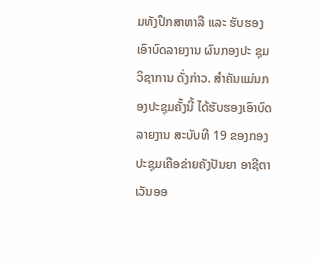ມທັງປຶກສາຫາລື ແລະ ຮັບຮອງເອົາບົດລາຍງານ ຜົນກອງປະ ຊຸມວິຊາການ ດັ່ງກ່າວ. ສຳຄັນແມ່ນກອງປະຊຸມຄັ້ງນີ້ ໄດ້ຮັບຮອງເອົາບົດລາຍງານ ສະບັບທີ 19 ຂອງກອງປະຊຸມເຄືອຂ່າຍຄັງປັນຍາ ອາຊີຕາເວັນອອ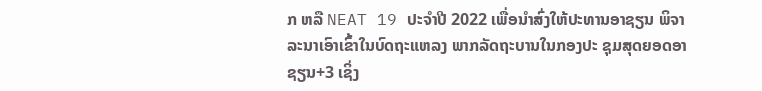ກ ຫລື NEAT 19 ປະຈຳປີ 2022 ເພື່ອນຳສົ່ງໃຫ້ປະທານອາຊຽນ ພິຈາລະນາເອົາເຂົ້າໃນບົດຖະແຫລງ ພາກລັດຖະບານໃນກອງປະ ຊຸມສຸດຍອດອາຊຽນ+3 ເຊິ່ງ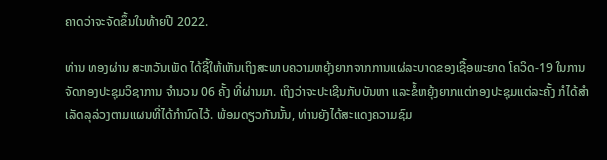ຄາດວ່າຈະຈັດຂຶ້ນໃນທ້າຍປີ 2022.

ທ່ານ ທອງຜ່ານ ສະຫວັນເພັດ ໄດ້ຊີ້ໃຫ້ເຫັນເຖິງສະພາບຄວາມຫຍຸ້ງຍາກຈາກການແຜ່ລະບາດຂອງເຊື້ອພະຍາດ ໂຄວິດ-19 ໃນການຈັດກອງປະຊຸມວິຊາການ ຈໍານວນ 06 ຄັ້ງ ທີ່ຜ່ານມາ. ເຖິງວ່າຈະປະເຊີນກັບບັນຫາ ແລະຂໍ້ຫຍຸ້ງຍາກແຕ່ກອງປະຊຸມແຕ່ລະຄັ້ງ ກໍໄດ້ສໍາເລັດລຸລ່ວງຕາມແຜນທີ່ໄດ້ກໍານົດໄວ້. ພ້ອມດຽວກັນນັ້ນ, ທ່ານຍັງໄດ້ສະແດງຄວາມຊົມ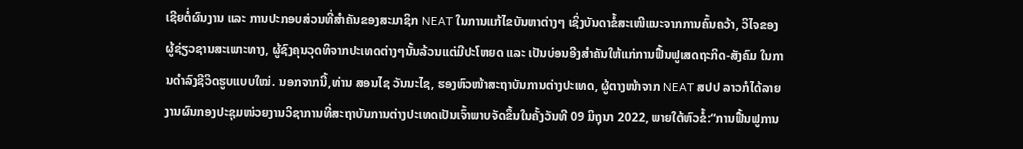ເຊີຍຕໍ່ຜົນງານ ແລະ ການປະກອບສ່ວນທີ່ສໍາຄັນຂອງສະມາຊິກ NEAT ໃນການແກ້ໄຂບັນຫາຕ່າງໆ ເຊິ່ງບັນດາຂໍ້ສະເໜີແນະຈາກການຄົ້ນຄວ້າ, ວິໄຈຂອງຜູ້ຊ່ຽວຊານສະເພາະທາງ, ຜູ້ຊົງຄຸນວຸດທິຈາກປະເທດຕ່າງໆນັ້ນລ້ວນແຕ່ມີປະໂຫຍດ ແລະ ເປັນບ່ອນອີງສໍາຄັນໃຫ້ແກ່ການຟື້ນຟູເສດຖະກິດ-ສັງຄົມ ໃນການດໍາລົງຊີວິດຮູບແບບໃໝ່. ນອກຈາກນີ້,ທ່ານ ສອນໄຊ ວັນນະໄຊ, ຮອງຫົວໜ້າສະຖາບັນການຕ່າງປະເທດ, ຜູ້ຕາງໜ້າຈາກ NEAT ສປປ ລາວກໍໄດ້ລາຍງານຜົນກອງປະຊຸມໜ່ວຍງານວິຊາການທີ່ສະຖາບັນການຕ່າງປະເທດເປັນເຈົ້າພາບຈັດຂຶ້ນໃນຄັ້ງວັນທີ 09 ມິຖຸນາ 2022, ພາຍໃຕ້ຫົວຂໍ້:“ການຟື້ນຟູການ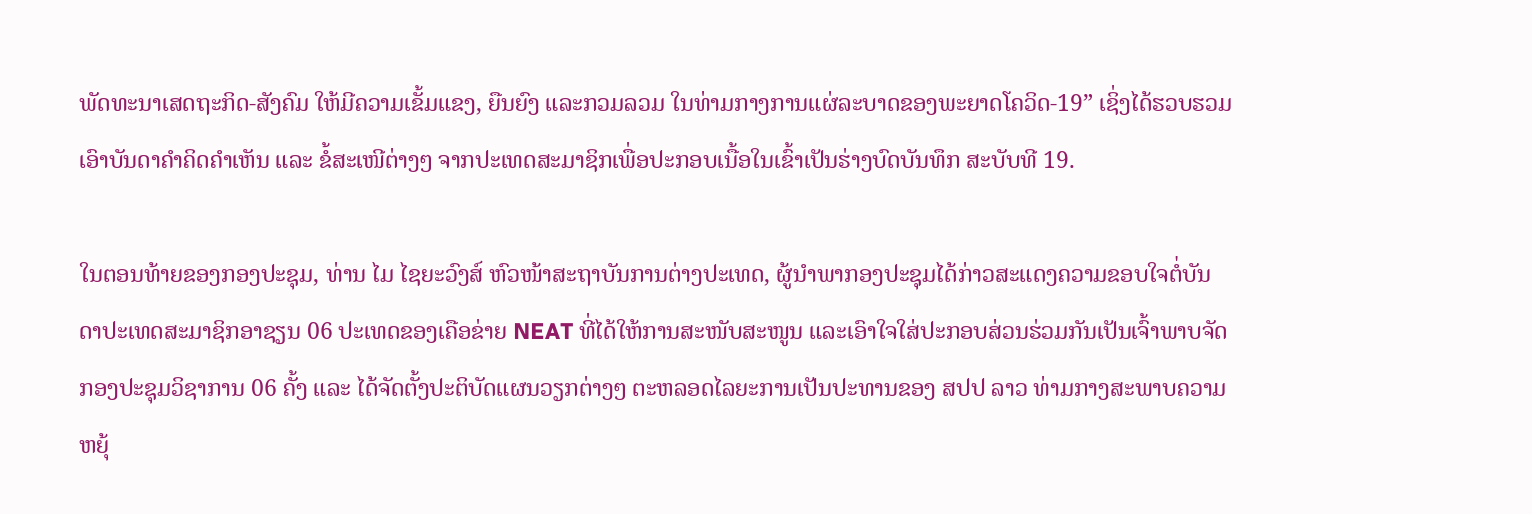ພັດທະນາເສດຖະກິດ-ສັງຄົມ ໃຫ້ມີຄວາມເຂັ້ມແຂງ, ຍືນຍົງ ແລະກວມລວມ ໃນທ່າມກາງການແຜ່ລະບາດຂອງພະຍາດໂຄວິດ-19” ເຊິ່ງໄດ້ຮວບຮວມເອົາບັນດາຄຳຄິດຄຳເຫັນ ແລະ ຂໍ້ສະເໜີຕ່າງໆ ຈາກປະເທດສະມາຊິກເພື່ອປະກອບເນື້ອໃນເຂົ້າເປັນຮ່າງບົດບັນທຶກ ສະບັບທີ 19.

ໃນຕອນທ້າຍຂອງກອງປະຊຸມ, ທ່ານ ໄມ ໄຊຍະວົງສ໌ ຫົວໜ້າສະຖາບັນການຕ່າງປະເທດ, ຜູ້ນໍາພາກອງປະຊຸມໄດ້ກ່າວສະແດງຄວາມຂອບໃຈຕໍ່ບັນດາປະເທດສະມາຊິກອາຊຽນ 06 ປະເທດຂອງເຄືອຂ່າຍ NEAT ທີ່ໄດ້ໃຫ້ການສະໜັບສະໜູນ ແລະເອົາໃຈໃສ່ປະກອບສ່ວນຮ່ວມກັນເປັນເຈົ້າພາບຈັດກອງປະຊຸມວິຊາການ 06 ຄັ້ງ ແລະ ໄດ້ຈັດຕັ້ງປະຕິບັດແຜນວຽກຕ່າງໆ ຕະຫລອດໄລຍະການເປັນປະທານຂອງ ສປປ ລາວ ທ່າມກາງສະພາບຄວາມຫຍຸ້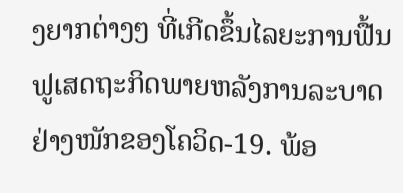ງຍາກຕ່າງໆ ທີ່ເກີດຂຶ້ນໄລຍະການຟື້ນຟູເສດຖະກິດພາຍຫລັງການລະບາດຢ່າງໜັກຂອງໂຄວິດ-19. ພ້ອ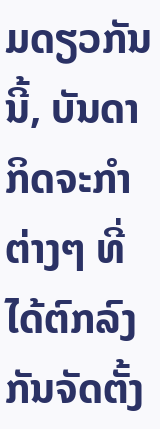ມດຽວກັນນີ້, ບັນດາກິດຈະກໍາຕ່າງໆ ທີ່ໄດ້ຕົກລົງກັນຈັດຕັ້ງ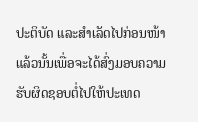ປະຕິບັດ ແລະສຳເລັດໄປກ່ອນໜ້າແລ້ວນັ້ນເພື່ອຈະໄດ້ສົ່ງມອບຄວາມຮັບຜິດຊອບຕໍ່ໄປໃຫ້ປະເທດ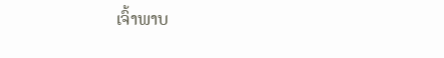ເຈົ້າພາບ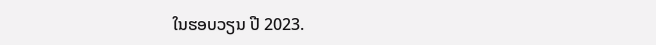ໃນຮອບວຽນ ປີ 2023.